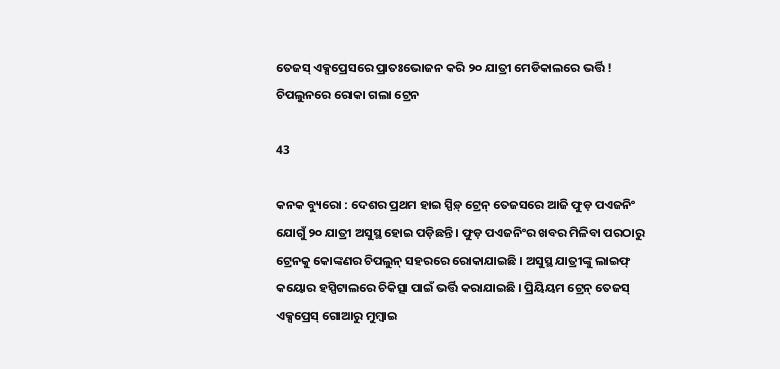ତେଜସ୍ ଏକ୍ସପ୍ରେସରେ ପ୍ରାତଃଭୋଜନ କରି ୨୦ ଯାତ୍ରୀ ମେଡିକାଲରେ ଭର୍ତ୍ତି ! ଚିପଲୁନରେ ରୋକା ଗଲା ଟ୍ରେନ

43

କନକ ବ୍ୟୁରୋ : ଦେଶର ପ୍ରଥମ ହାଇ ସ୍ପିଡ଼୍ ଟ୍ରେନ୍ ତେଜସରେ ଆଜି ଫୁଡ଼ ପଏଜନିଂ ଯୋଗୁଁ ୨୦ ଯାତ୍ରୀ ଅସୁସ୍ଥ ହୋଇ ପଡ଼ିଛନ୍ତି । ଫୁଡ଼ ପଏଜନିଂର ଖବର ମିଳିବା ପରଠାରୁ ଟ୍ରେନକୁ କୋଙ୍କଣର ଚିପଲୁନ୍ ସହରରେ ରୋକାଯାଇଛି । ଅସୁସ୍ଥ ଯାତ୍ରୀଙ୍କୁ ଲାଇଫ୍ କୟୋର ହସ୍ପିଟାଲରେ ଚିକିତ୍ସା ପାଇଁ ଭର୍ତ୍ତି କରାଯାଇଛି । ପ୍ରିୟିୟମ ଟ୍ରେନ୍ ତେଜସ୍ ଏକ୍ସପ୍ରେସ୍ ଗୋଆରୁ ମୁମ୍ବାଇ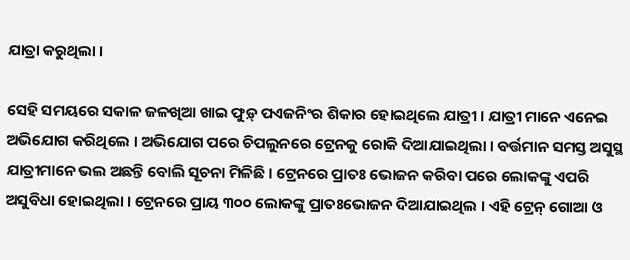ଯାତ୍ରା କରୁଥିଲା ।

ସେହି ସମୟରେ ସକାଳ ଜଳଖିଆ ଖାଇ ଫୁଡ଼୍ ପଏଜନିଂର ଶିକାର ହୋଇଥିଲେ ଯାତ୍ରୀ । ଯାତ୍ରୀ ମାନେ ଏନେଇ ଅଭିଯୋଗ କରିଥିଲେ । ଅଭିଯୋଗ ପରେ ଚିପଲୁନରେ ଟ୍ରେନକୁ ରୋକି ଦିଆଯାଇଥିଲା । ବର୍ତ୍ତମାନ ସମସ୍ତ ଅସୁସ୍ଥ ଯାତ୍ରୀମାନେ ଭଲ ଅଛନ୍ତି ବୋଲି ସୂଚନା ମିଳିଛି । ଟ୍ରେନରେ ପ୍ରାତଃ ଭୋଜନ କରିବା ପରେ ଲୋକଙ୍କୁ ଏପରି ଅସୁବିଧା ହୋଇଥିଲା । ଟ୍ରେନରେ ପ୍ରାୟ ୩୦୦ ଲୋକଙ୍କୁ ପ୍ରାତଃଭୋଜନ ଦିଆଯାଇଥିଲ । ଏହି ଟ୍ରେନ୍ ଗୋଆ ଓ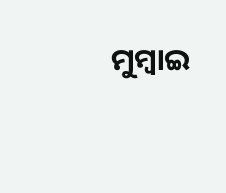ମୁମ୍ବାଇ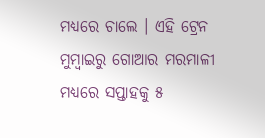ମଧ୍ୟରେ ଚାଲେ । ଏହି ଟ୍ରେନ ମୁମ୍ବାଇରୁ ଗୋଆର ମରମାଳୀ ମଧ୍ୟରେ ସପ୍ତାହକୁ ୫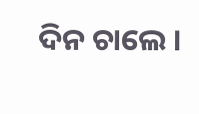ଦିନ ଚାଲେ ।